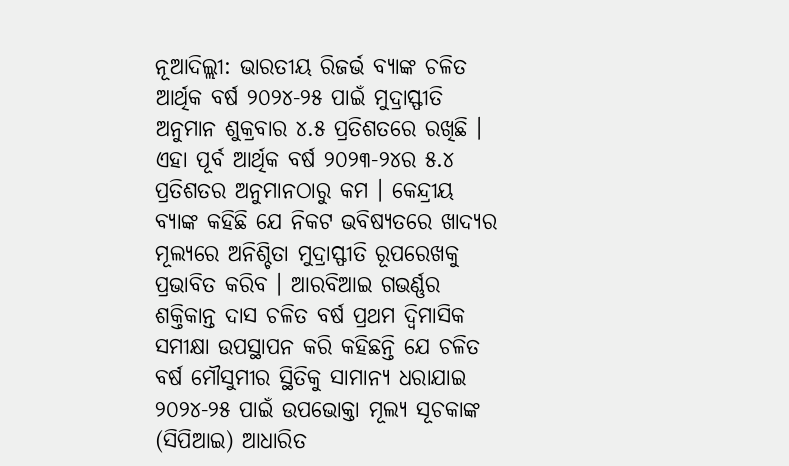ନୂଆଦିଲ୍ଲୀ: ଭାରତୀୟ ରିଜର୍ଭ ବ୍ୟାଙ୍କ ଚଳିତ ଆର୍ଥିକ ବର୍ଷ ୨୦୨୪-୨୫ ପାଇଁ ମୁଦ୍ରାସ୍ଫୀତି ଅନୁମାନ ଶୁକ୍ରବାର ୪.୫ ପ୍ରତିଶତରେ ରଖିଛି । ଏହା ପୂର୍ବ ଆର୍ଥିକ ବର୍ଷ ୨୦୨୩-୨୪ର ୫.୪ ପ୍ରତିଶତର ଅନୁମାନଠାରୁ କମ । କେନ୍ଦ୍ରୀୟ ବ୍ୟାଙ୍କ କହିଛି ଯେ ନିକଟ ଭବିଷ୍ୟତରେ ଖାଦ୍ୟର ମୂଲ୍ୟରେ ଅନିଶ୍ଚିତା ମୁଦ୍ରାସ୍ଫୀତି ରୂପରେଖକୁ ପ୍ରଭାବିତ କରିବ । ଆରବିଆଇ ଗଭର୍ଣ୍ଣର ଶକ୍ତିକାନ୍ତ ଦାସ ଚଳିତ ବର୍ଷ ପ୍ରଥମ ଦ୍ୱିମାସିକ ସମୀକ୍ଷା ଉପସ୍ଥାପନ କରି କହିଛନ୍ତି ଯେ ଚଳିତ ବର୍ଷ ମୌସୁମୀର ସ୍ଥିତିକୁ ସାମାନ୍ୟ ଧରାଯାଇ ୨୦୨୪-୨୫ ପାଇଁ ଉପଭୋକ୍ତା ମୂଲ୍ୟ ସୂଚକାଙ୍କ (ସିପିଆଇ) ଆଧାରିତ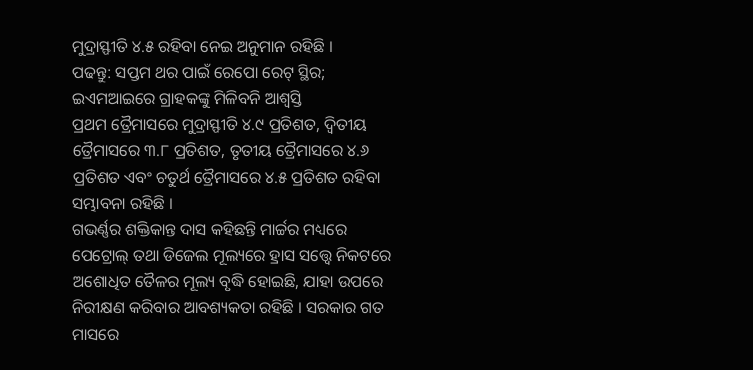ମୁଦ୍ରାସ୍ଫୀତି ୪.୫ ରହିବା ନେଇ ଅନୁମାନ ରହିଛି ।
ପଢନ୍ତୁ: ସପ୍ତମ ଥର ପାଇଁ ରେପୋ ରେଟ୍ ସ୍ଥିର; ଇଏମଆଇରେ ଗ୍ରାହକଙ୍କୁ ମିଳିବନି ଆଶ୍ବସ୍ତି
ପ୍ରଥମ ତ୍ରୈମାସରେ ମୁଦ୍ରାସ୍ଫୀତି ୪.୯ ପ୍ରତିଶତ, ଦ୍ୱିତୀୟ ତ୍ରୈମାସରେ ୩.୮ ପ୍ରତିଶତ, ତୃତୀୟ ତ୍ରୈମାସରେ ୪.୬ ପ୍ରତିଶତ ଏବଂ ଚତୁର୍ଥ ତ୍ରୈମାସରେ ୪.୫ ପ୍ରତିଶତ ରହିବା ସମ୍ଭାବନା ରହିଛି ।
ଗଭର୍ଣ୍ଣର ଶକ୍ତିକାନ୍ତ ଦାସ କହିଛନ୍ତି ମାର୍ଚ୍ଚର ମଧ୍ୟରେ ପେଟ୍ରୋଲ୍ ତଥା ଡିଜେଲ ମୂଲ୍ୟରେ ହ୍ରାସ ସତ୍ତ୍ୱେ ନିକଟରେ ଅଶୋଧିତ ତୈଳର ମୂଲ୍ୟ ବୃଦ୍ଧି ହୋଇଛି, ଯାହା ଉପରେ ନିରୀକ୍ଷଣ କରିବାର ଆବଶ୍ୟକତା ରହିଛି । ସରକାର ଗତ ମାସରେ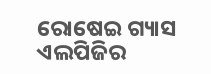ରୋଷେଇ ଗ୍ୟାସ ଏଲପିଜିର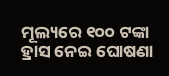ମୂଲ୍ୟରେ ୧୦୦ ଟଙ୍କା ହ୍ରାସ ନେଇ ଘୋଷଣା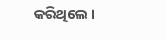କରିଥିଲେ ।